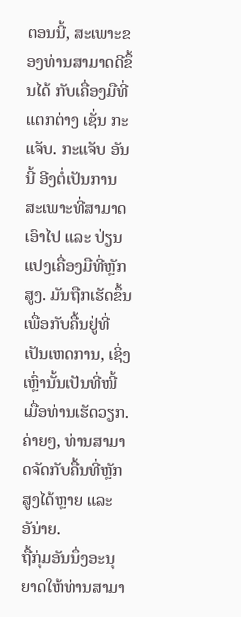ຕອນນີ້, ສະເພາະຂອງທ່ານສາມາດດີຂຶ້ນໄດ້ ກັບເຄື່ອງມືທີ່ແຕກຕ່າງ ເຊັ່ນ ກະແຈັບ. ກະແຈັບ ອັນນີ້ ອີງຕໍ່ເປັນການສະເພາະທີ່ສາມາດເອົາໄປ ແລະ ປ່ຽນແປງເຄື່ອງມືທີ່ຫຼັກສູງ. ມັນຖືກເຮັດຂຶ້ນເພື່ອກັບຄື້ນຢູ່ທີ່ເປັນເຫດການ, ເຊິ່ງເຫຼົ່ານັ້ນເປັນທີ່ໜີ້ ເມື່ອທ່ານເຮັດວຽກ. ຄ່າຍໆ, ທ່ານສາມາດຈັດກັບຄື້ນທີ່ຫຼັກສູງໄດ້ຫຼາຍ ແລະ ອັນ່າຍ.
ຖື້ກຸ່ມອັນນຶ່ງອະນຸຍາດໃຫ້ທ່ານສາມາ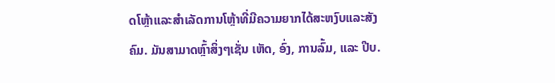ດໂຫຼ້າແລະສຳເລັດການໂຫຼ້າທີ່ມີຄວາມຍາກໄດ້ສະຫງົບແລະສັງຄົມ. ມັນສາມາດຫຼົ້າສິ່ງໆເຊັ່ນ ເຫັດ, ອົ່ງ, ການລົ້ມ, ແລະ ປີບ.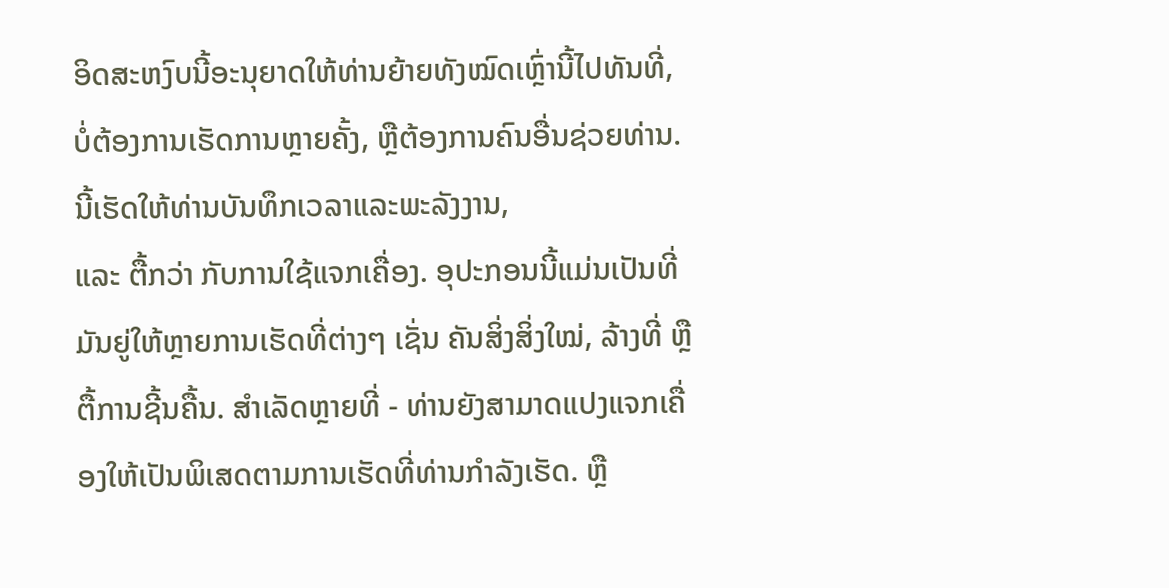ອິດສະຫງົບນີ້ອະນຸຍາດໃຫ້ທ່ານຍ້າຍທັງໝົດເຫຼົ່ານີ້ໄປທັນທີ່, ບໍ່ຕ້ອງການເຮັດການຫຼາຍຄັ້ງ, ຫຼືຕ້ອງການຄົນອື່ນຊ່ວຍທ່ານ. ນີ້ເຮັດໃຫ້ທ່ານບັນທຶກເວລາແລະພະລັງງານ,
ແລະ ຕື້ກວ່າ ກັບການໃຊ້ແຈກເຄື່ອງ. ອຸປະກອນນີ້ແມ່ນເປັນທີ່ມັນຍູ່ໃຫ້ຫຼາຍການເຮັດທີ່ຕ່າງໆ ເຊັ່ນ ຄັນສິ່ງສິ່ງໃໝ່, ລ້າງທີ່ ຫຼື ຕື້ການຊີ້ນຄື້ນ. ສຳເລັດຫຼາຍທີ່ - ທ່ານຍັງສາມາດແປງແຈກເຄື່ອງໃຫ້ເປັນພິເສດຕາມການເຮັດທີ່ທ່ານກຳລັງເຮັດ. ຫຼື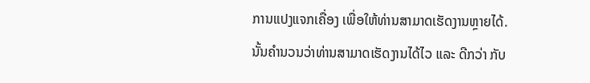ການແປງແຈກເຄື່ອງ ເພື່ອໃຫ້ທ່ານສາມາດເຮັດງານຫຼາຍໄດ້.
ນັ້ນຄໍານວນວ່າທ່ານສາມາດເຮັດງານໄດ້ໄວ ແລະ ດີກວ່າ ກັບ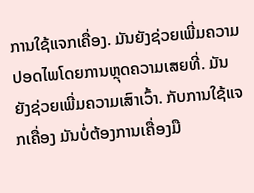ການໃຊ້ແຈກເຄື່ອງ. ມັນຍັງຊ່ວຍເພີ່ມຄວາມປອດໄພໂດຍການຫຼຸດຄວາມເສຍທີ່. ມັນຍັງຊ່ວຍເພີ່ມຄວາມເສົາເວົ້າ. ກັບການໃຊ້ແຈກເຄື່ອງ ມັນບໍ່ຕ້ອງການເຄື່ອງມື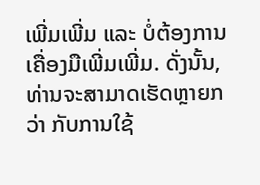ເພີ່ມເພີ່ມ ແລະ ບໍ່ຕ້ອງການເຄື່ອງມືເພີ່ມເພີ່ມ. ດັ່ງນັ້ນ, ທ່ານຈະສາມາດເຮັດຫຼາຍກວ່າ ກັບການໃຊ້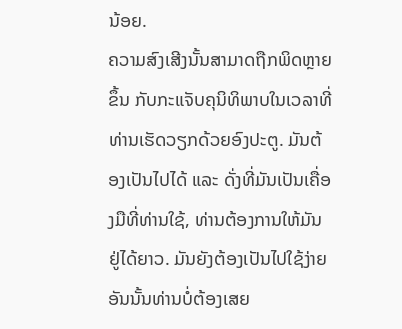ນ້ອຍ.
ຄວາມສົງເສີງນັ້ນສາມາດຖືກພິດຫຼາຍຂຶ້ນ ກັບກະແຈັບຄຸນິທິພາບໃນເວລາທີ່ທ່ານເຮັດວຽກດ້ວຍອົງປະຕູ. ມັນຕ້ອງເປັນໄປໄດ້ ແລະ ດັ່ງທີ່ມັນເປັນເຄື່ອງມືທີ່ທ່ານໃຊ້, ທ່ານຕ້ອງການໃຫ້ມັນຢູ່ໄດ້ຍາວ. ມັນຍັງຕ້ອງເປັນໄປໃຊ້ງ່າຍ ອັນນັ້ນທ່ານບໍ່ຕ້ອງເສຍ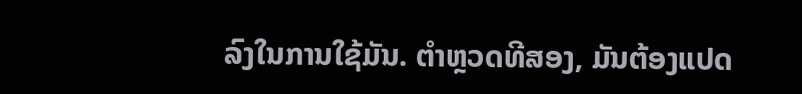ລົງໃນການໃຊ້ມັນ. ຕຳຫຼວດທີສອງ, ມັນຕ້ອງແປດ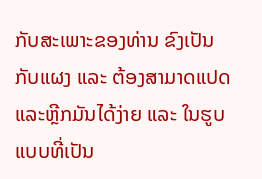ກັບສະເພາະຂອງທ່ານ ຂົງເປັນກັບແຜງ ແລະ ຕ້ອງສາມາດແປດແລະຫຼີກມັນໄດ້ງ່າຍ ແລະ ໃນຮູບແບບທີ່ເປັນ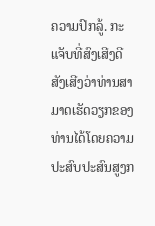ຄວາມປົກລູ້. ກະແຈັບທີ່ສົງເສີງດີ ສັງເສີງວ່າທ່ານສາມາດເຮັດວຽກຂອງທ່ານໄດ້ໂດຍຄວາມປະສົບປະສົນສູງກ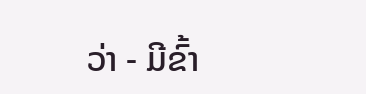ວ່າ - ມີຂົ້າ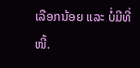ເລືອກນ້ອຍ ແລະ ບໍ່ມີທີ່ໜີ້.